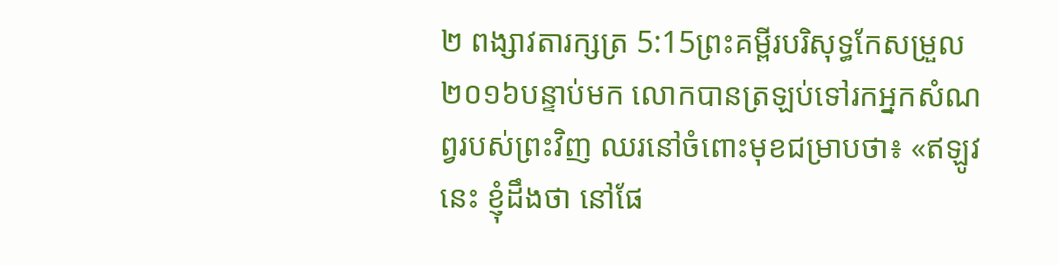២ ពង្សាវតារក្សត្រ 5:15ព្រះគម្ពីរបរិសុទ្ធកែសម្រួល ២០១៦បន្ទាប់មក លោកបានត្រឡប់ទៅរកអ្នកសំណព្វរបស់ព្រះវិញ ឈរនៅចំពោះមុខជម្រាបថា៖ «ឥឡូវនេះ ខ្ញុំដឹងថា នៅផែ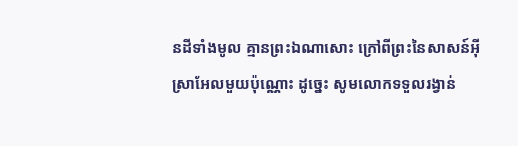នដីទាំងមូល គ្មានព្រះឯណាសោះ ក្រៅពីព្រះនៃសាសន៍អ៊ីស្រាអែលមួយប៉ុណ្ណោះ ដូច្នេះ សូមលោកទទួលរង្វាន់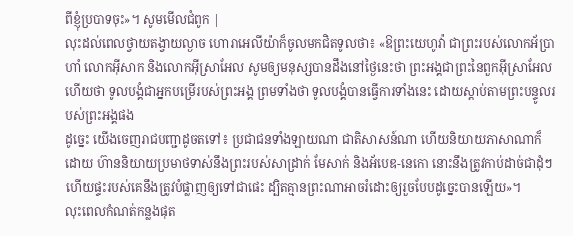ពីខ្ញុំប្របាទចុះ»។ សូមមើលជំពូក |
លុះដល់ពេលថ្វាយតង្វាយល្ងាច ហោរាអេលីយ៉ាក៏ចូលមកជិតទូលថា៖ «ឱព្រះយេហូវ៉ា ជាព្រះរបស់លោកអ័ប្រាហាំ លោកអ៊ីសាក និងលោកអ៊ីស្រាអែល សូមឲ្យមនុស្សបានដឹងនៅថ្ងៃនេះថា ព្រះអង្គជាព្រះនៃពួកអ៊ីស្រាអែល ហើយថា ទូលបង្គំជាអ្នកបម្រើរបស់ព្រះអង្គ ព្រមទាំងថា ទូលបង្គំបានធ្វើការទាំងនេះ ដោយស្តាប់តាមព្រះបន្ទូលរបស់ព្រះអង្គផង
ដូច្នេះ យើងចេញរាជបញ្ជាដូចតទៅ៖ ប្រជាជនទាំងឡាយណា ជាតិសាសន៍ណា ហើយនិយាយភាសាណាក៏ដោយ ហ៊ាននិយាយប្រមាថទាស់នឹងព្រះរបស់សាដ្រាក់ មែសាក់ និងអ័បេឌ-នេកោ នោះនឹងត្រូវកាប់ដាច់ជាដុំៗ ហើយផ្ទះរបស់គេនឹងត្រូវបំផ្លាញឲ្យទៅជាផេះ ដ្បិតគ្មានព្រះណាអាចរំដោះឲ្យរួចបែបដូច្នេះបានឡើយ»។
លុះពេលកំណត់កន្លងផុត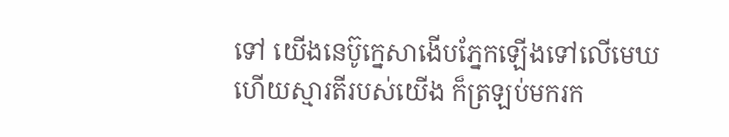ទៅ យើងនេប៊ូក្នេសាងើបភ្នែកឡើងទៅលើមេឃ ហើយស្មារតីរបស់យើង ក៏ត្រឡប់មករក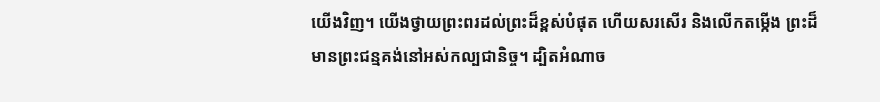យើងវិញ។ យើងថ្វាយព្រះពរដល់ព្រះដ៏ខ្ពស់បំផុត ហើយសរសើរ និងលើកតម្កើង ព្រះដ៏មានព្រះជន្មគង់នៅអស់កល្បជានិច្ច។ ដ្បិតអំណាច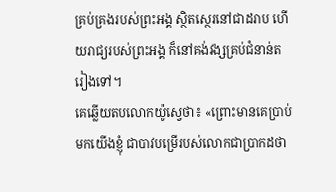គ្រប់គ្រងរបស់ព្រះអង្គ ស្ថិតស្ថេរនៅជាដរាប ហើយរាជ្យរបស់ព្រះអង្គ ក៏នៅគង់វង្សគ្រប់ជំនាន់តរៀងទៅ។
គេឆ្លើយតបលោកយ៉ូស្វេថា៖ «ព្រោះមានគេប្រាប់មកយើងខ្ញុំ ជាបាវបម្រើរបស់លោកជាប្រាកដថា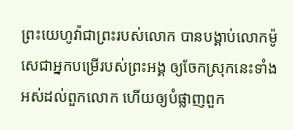ព្រះយេហូវ៉ាជាព្រះរបស់លោក បានបង្គាប់លោកម៉ូសេជាអ្នកបម្រើរបស់ព្រះអង្គ ឲ្យចែកស្រុកនេះទាំងអស់ដល់ពួកលោក ហើយឲ្យបំផ្លាញពួក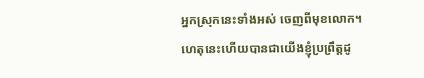អ្នកស្រុកនេះទាំងអស់ ចេញពីមុខលោក។ ហេតុនេះហើយបានជាយើងខ្ញុំប្រព្រឹត្តដូ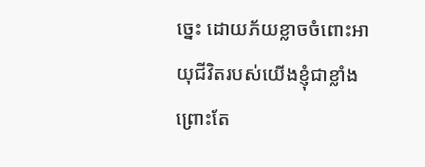ច្នេះ ដោយភ័យខ្លាចចំពោះអាយុជីវិតរបស់យើងខ្ញុំជាខ្លាំង ព្រោះតែ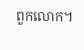ពួកលោក។